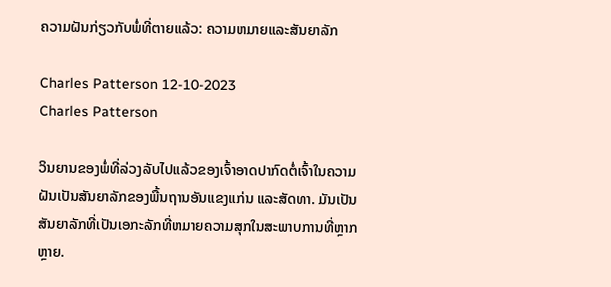ຄວາມຝັນກ່ຽວກັບພໍ່ທີ່ຕາຍແລ້ວ: ຄວາມຫມາຍແລະສັນຍາລັກ

Charles Patterson 12-10-2023
Charles Patterson

ວິນຍານຂອງພໍ່ທີ່ລ່ວງລັບໄປແລ້ວຂອງເຈົ້າອາດປາກົດຕໍ່ເຈົ້າໃນຄວາມຝັນເປັນສັນຍາລັກຂອງພື້ນຖານອັນແຂງແກ່ນ ແລະສັດທາ. ມັນເປັນສັນຍາລັກທີ່ເປັນເອກະລັກທີ່ຫມາຍຄວາມສຸກໃນສະພາບການທີ່ຫຼາກຫຼາຍ.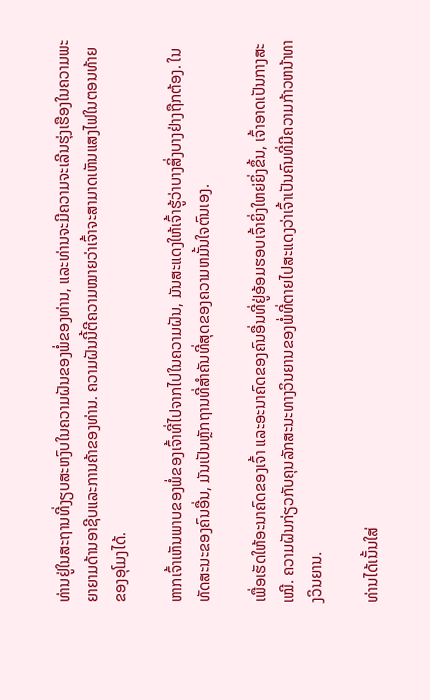ທ່ານຢູ່ໃນສະຖານທີ່ງຽບສະຫງົບໃນຄວາມຝັນຂອງພໍ່ຂອງທ່ານ, ແລະທ່ານຈະມີຄວາມຈະເລີນຮຸ່ງເຮືອງໃນຄວາມພະຍາຍາມດ້ານອາຊີບແລະການຄ້າຂອງທ່ານ. ຄວາມຝັນນີ້ຕີຄວາມໝາຍວ່າເຈົ້າຈະສາມາດເຫັນແສງໄຟໃນຕອນທ້າຍຂອງອຸໂມງໄດ້.

ຫາກເຈົ້າເຫັນພາບຂອງພໍ່ຂອງເຈົ້າທີ່ໄປຈາກໄປໃນຄວາມຝັນ, ມັນສະແດງໃຫ້ເຈົ້າຮູ້ວ່າບາງສິ່ງບາງຢ່າງຖືກຕ້ອງ. ໃນທັດສະນະຂອງຄົນອື່ນ, ມັນເປັນຫຼັກຖານທີ່ສໍາຄັນທີ່ສຸດຂອງຄວາມຫມັ້ນໃຈຕົນເອງ.

ເພື່ອເຮັດໃຫ້ອະນາຄົດຂອງເຈົ້າ ແລະອະນາຄົດຂອງຄົນອື່ນທີ່ຢູ່ອ້ອມຮອບເຈົ້າຍິ່ງໃຫຍ່ຍິ່ງຂຶ້ນ, ເຈົ້າອາດເປັນກາງສະເໝີ. ຄວາມຝັນກ່ຽວກັບຄຸນລັກສະນະທາງວິນຍານຂອງພໍ່ທີ່ຕາຍໄປສະແດງວ່າເຈົ້າເປັນຄົນທີ່ມີຄວາມກ້າວຫນ້າທາງວິນຍານ.

ທ່ານໄດ້ເນັ້ນໃສ່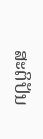ສະຕິປັນ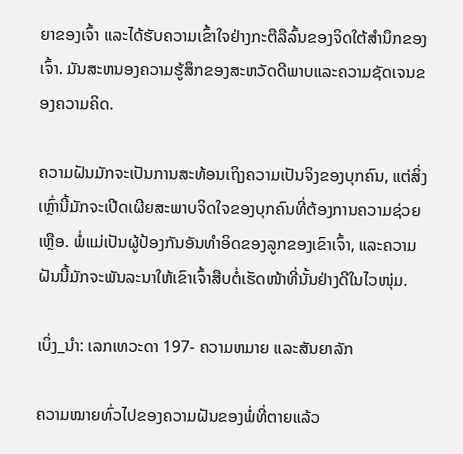ຍາຂອງເຈົ້າ ແລະໄດ້ຮັບຄວາມເຂົ້າໃຈຢ່າງກະຕືລືລົ້ນຂອງຈິດໃຕ້ສຳນຶກຂອງເຈົ້າ. ມັນສະຫນອງຄວາມຮູ້ສຶກຂອງສະຫວັດດີພາບແລະຄວາມຊັດເຈນຂອງຄວາມຄິດ.

ຄວາມຝັນມັກຈະເປັນການສະທ້ອນເຖິງຄວາມເປັນຈິງຂອງບຸກຄົນ, ແຕ່ສິ່ງເຫຼົ່ານີ້ມັກຈະເປີດເຜີຍສະພາບຈິດໃຈຂອງບຸກຄົນທີ່ຕ້ອງການຄວາມຊ່ວຍເຫຼືອ. ພໍ່ແມ່ເປັນຜູ້ປ້ອງກັນອັນທຳອິດຂອງລູກຂອງເຂົາເຈົ້າ, ແລະຄວາມຝັນນີ້ມັກຈະພັນລະນາໃຫ້ເຂົາເຈົ້າສືບຕໍ່ເຮັດໜ້າທີ່ນັ້ນຢ່າງດີໃນໄວໜຸ່ມ.

ເບິ່ງ_ນຳ: ເລກເທວະດາ 197- ຄວາມຫມາຍ ແລະສັນຍາລັກ

ຄວາມໝາຍທົ່ວໄປຂອງຄວາມຝັນຂອງພໍ່ທີ່ຕາຍແລ້ວ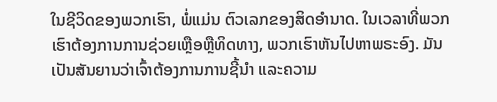ໃນຊີວິດຂອງພວກເຮົາ, ພໍ່ແມ່ນ ຕົວເລກຂອງສິດອໍານາດ. ໃນເວລາທີ່ພວກເຮົາຕ້ອງການການຊ່ວຍເຫຼືອຫຼືທິດທາງ, ພວກເຮົາຫັນໄປຫາພຣະອົງ. ມັນເປັນສັນຍານວ່າເຈົ້າຕ້ອງການການຊີ້ນໍາ ແລະຄວາມ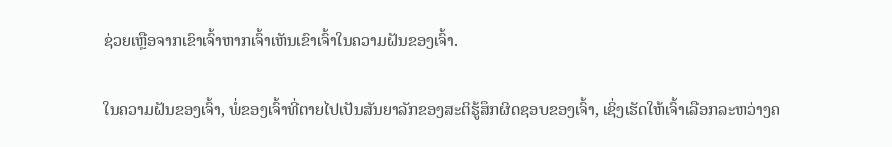ຊ່ວຍເຫຼືອຈາກເຂົາເຈົ້າຫາກເຈົ້າເຫັນເຂົາເຈົ້າໃນຄວາມຝັນຂອງເຈົ້າ.

ໃນຄວາມຝັນຂອງເຈົ້າ, ພໍ່ຂອງເຈົ້າທີ່ຕາຍໄປເປັນສັນຍາລັກຂອງສະຕິຮູ້ສຶກຜິດຊອບຂອງເຈົ້າ, ເຊິ່ງເຮັດໃຫ້ເຈົ້າເລືອກລະຫວ່າງຄ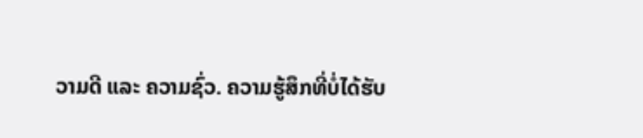ວາມດີ ແລະ ຄວາມຊົ່ວ. ຄວາມຮູ້ສຶກທີ່ບໍ່ໄດ້ຮັບ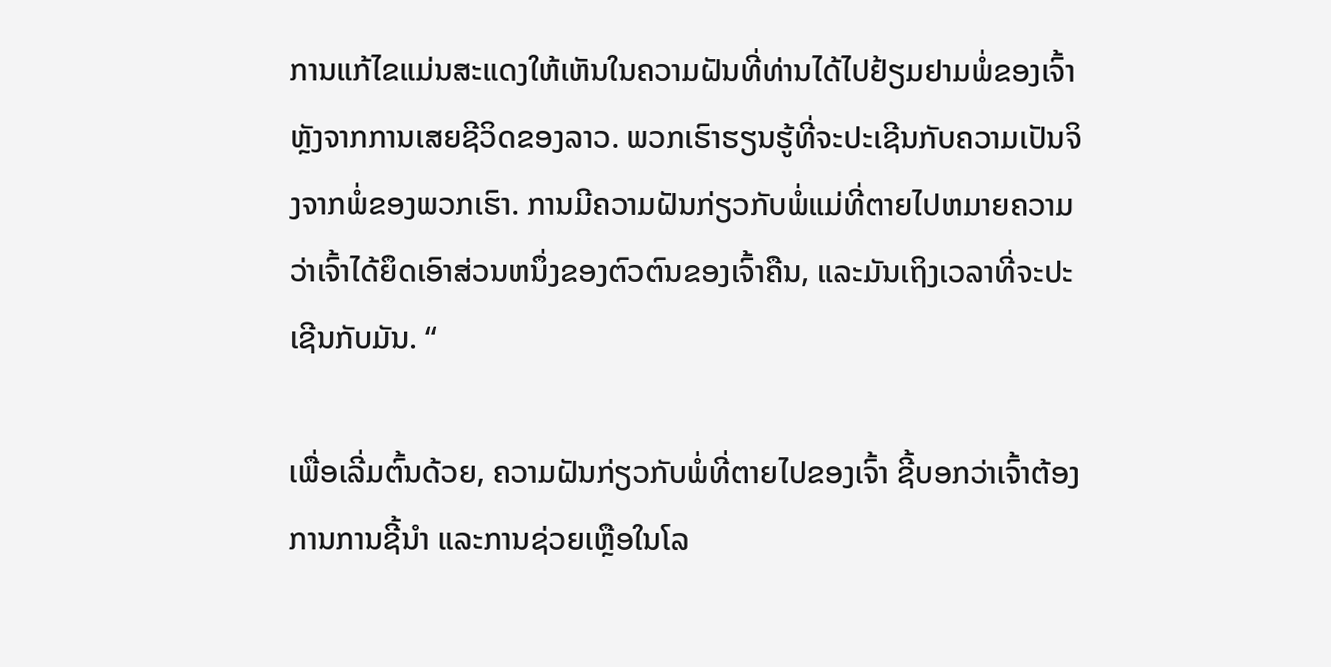ການແກ້ໄຂແມ່ນສະແດງໃຫ້ເຫັນໃນຄວາມຝັນທີ່ທ່ານໄດ້ໄປຢ້ຽມຢາມພໍ່ຂອງເຈົ້າຫຼັງຈາກການເສຍຊີວິດຂອງລາວ. ພວກເຮົາຮຽນຮູ້ທີ່ຈະປະເຊີນກັບຄວາມເປັນຈິງຈາກພໍ່ຂອງພວກເຮົາ. ການມີຄວາມຝັນກ່ຽວກັບພໍ່ແມ່ທີ່ຕາຍໄປຫມາຍຄວາມວ່າເຈົ້າໄດ້ຍຶດເອົາສ່ວນຫນຶ່ງຂອງຕົວຕົນຂອງເຈົ້າຄືນ, ແລະມັນເຖິງເວລາທີ່ຈະປະເຊີນກັບມັນ. “

ເພື່ອເລີ່ມຕົ້ນດ້ວຍ, ຄວາມຝັນກ່ຽວກັບພໍ່ທີ່ຕາຍໄປຂອງເຈົ້າ ຊີ້ບອກວ່າເຈົ້າຕ້ອງການການຊີ້ນໍາ ແລະການຊ່ວຍເຫຼືອໃນໂລ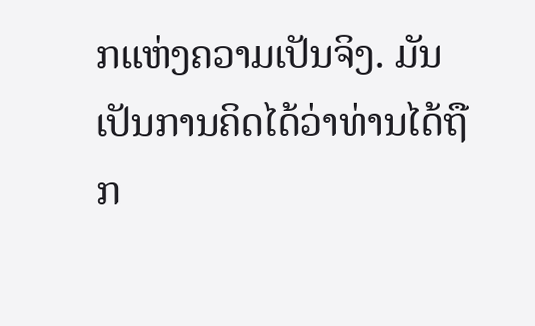ກແຫ່ງຄວາມເປັນຈິງ. ມັນເປັນການຄິດໄດ້ວ່າທ່ານໄດ້ຖືກ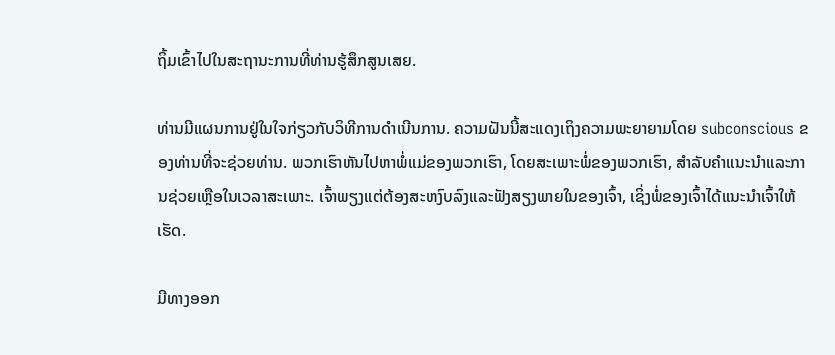ຖິ້ມເຂົ້າໄປໃນສະຖານະການທີ່ທ່ານຮູ້ສຶກສູນເສຍ.

ທ່ານມີແຜນການຢູ່ໃນໃຈກ່ຽວກັບວິທີການດໍາເນີນການ. ຄວາມຝັນນີ້ສະແດງເຖິງຄວາມພະຍາຍາມໂດຍ subconscious ຂອງທ່ານທີ່ຈະຊ່ວຍທ່ານ. ພວກເຮົາຫັນໄປຫາພໍ່ແມ່ຂອງພວກເຮົາ, ໂດຍສະເພາະພໍ່ຂອງພວກເຮົາ, ສໍາລັບຄໍາແນະນໍາແລະການຊ່ວຍເຫຼືອໃນເວລາສະເພາະ. ເຈົ້າພຽງແຕ່ຕ້ອງສະຫງົບລົງແລະຟັງສຽງພາຍໃນຂອງເຈົ້າ, ເຊິ່ງພໍ່ຂອງເຈົ້າໄດ້ແນະນໍາເຈົ້າໃຫ້ເຮັດ.

ມີທາງອອກ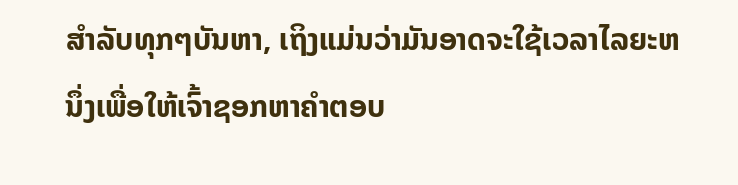ສໍາລັບທຸກໆບັນຫາ, ເຖິງແມ່ນວ່າມັນອາດຈະໃຊ້ເວລາໄລຍະຫນຶ່ງເພື່ອໃຫ້ເຈົ້າຊອກຫາຄໍາຕອບ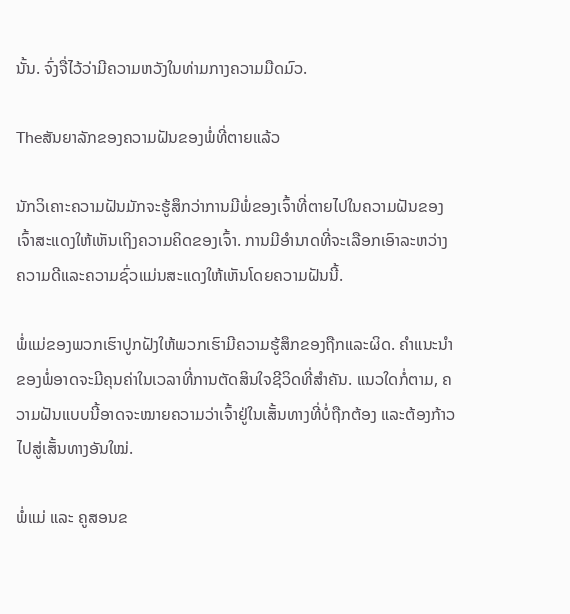ນັ້ນ. ຈົ່ງຈື່ໄວ້ວ່າມີຄວາມຫວັງໃນທ່າມກາງຄວາມມືດມົວ.

Theສັນຍາລັກຂອງຄວາມຝັນຂອງພໍ່ທີ່ຕາຍແລ້ວ

ນັກວິເຄາະຄວາມຝັນມັກຈະຮູ້ສຶກວ່າການມີພໍ່ຂອງເຈົ້າທີ່ຕາຍໄປໃນຄວາມຝັນຂອງເຈົ້າສະແດງໃຫ້ເຫັນເຖິງຄວາມຄິດຂອງເຈົ້າ. ການມີອໍານາດທີ່ຈະເລືອກເອົາລະຫວ່າງຄວາມດີແລະຄວາມຊົ່ວແມ່ນສະແດງໃຫ້ເຫັນໂດຍຄວາມຝັນນີ້.

ພໍ່ແມ່ຂອງພວກເຮົາປູກຝັງໃຫ້ພວກເຮົາມີຄວາມຮູ້ສຶກຂອງຖືກແລະຜິດ. ຄໍາແນະນໍາຂອງພໍ່ອາດຈະມີຄຸນຄ່າໃນເວລາທີ່ການຕັດສິນໃຈຊີວິດທີ່ສໍາຄັນ. ແນວໃດກໍ່ຕາມ, ຄວາມຝັນແບບນີ້ອາດຈະໝາຍຄວາມວ່າເຈົ້າຢູ່ໃນເສັ້ນທາງທີ່ບໍ່ຖືກຕ້ອງ ແລະຕ້ອງກ້າວໄປສູ່ເສັ້ນທາງອັນໃໝ່.

ພໍ່ແມ່ ແລະ ຄູສອນຂ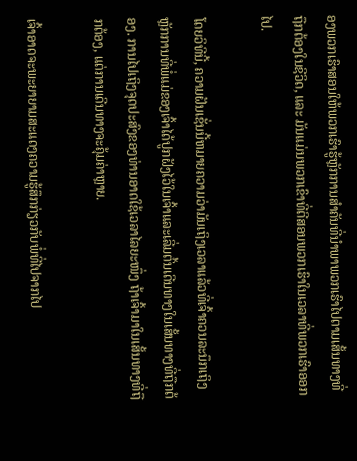ອງພວກເຮົາສອນໃຫ້ພວກເຮົາຮູ້ຫຼັກການສຳຄັນທີ່ນຳພາພວກເຮົາໄປຕາມເສັ້ນທາງທີ່ຖືກຕ້ອງໃນຊີວິດ, ແລະ ມັນແມ່ນພວກເຂົາທີ່ຕີສອນພວກເຮົາໃນເວລາທີ່ພວກເຮົາອອກໄປ.

ໂດຍວິທີນີ້, ຄວາມຝັນເຊັ່ນນີ້ຫມາຍຄວາມວ່າມັນເຖິງເວລາແລ້ວທີ່ເຈົ້າຄວນລະນຶກເຖິງຫຼັກການທີ່ພໍ່ແມ່ຂອງເຈົ້າໄດ້ປູກຝັງໄວ້ໃນເຈົ້າແລະເລີ່ມຕົ້ນເດີນທາງໃນເສັ້ນທາງທີ່ຖືກຕ້ອງ. ການໄປເຖິງຈຸດປະສົງຂອງທ່ານອາດໃຊ້ເວລາໄລຍະໜຶ່ງ ຖ້າເຈົ້າມາໃນເສັ້ນທາງທີ່ຖືກຕ້ອງ, ແຕ່ການເດີນທາງຈະຄຸ້ມຄ່າຫຼາຍ.

ເຈົ້າອາດຈະພະຍາຍາມສະແດງຄວາມຮູ້ສຶກກ່ຽວກັບພໍ່ທີ່ໄປຈາກໄປ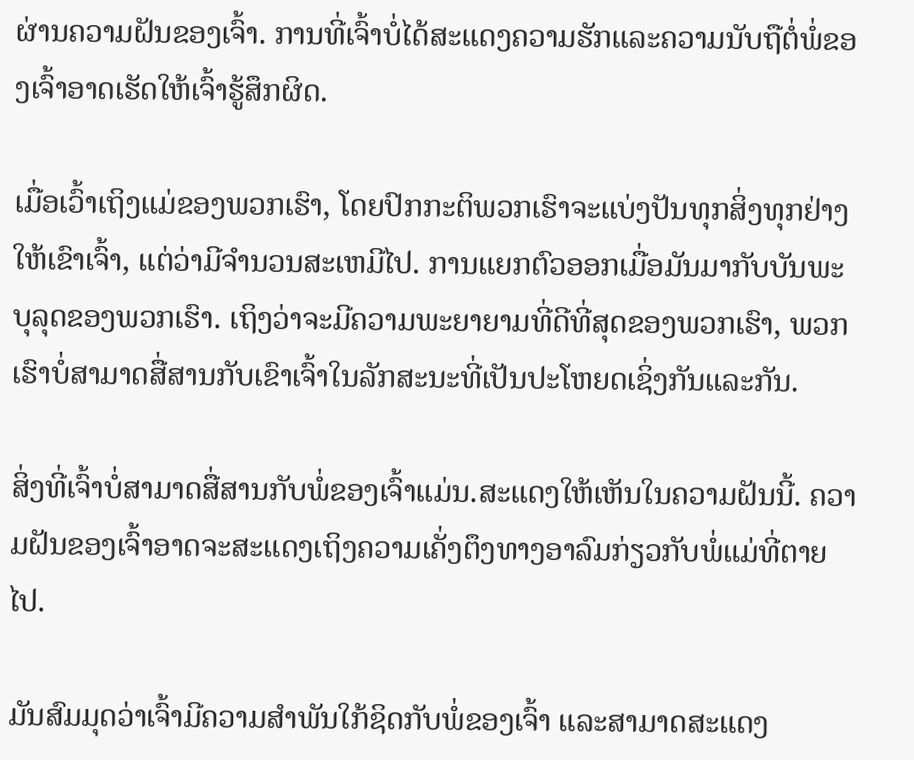ຜ່ານຄວາມຝັນຂອງເຈົ້າ. ການທີ່ເຈົ້າບໍ່ໄດ້ສະແດງຄວາມຮັກແລະຄວາມນັບຖືຕໍ່ພໍ່ຂອງເຈົ້າອາດເຮັດໃຫ້ເຈົ້າຮູ້ສຶກຜິດ.

ເມື່ອເວົ້າເຖິງແມ່ຂອງພວກເຮົາ, ໂດຍປົກກະຕິພວກເຮົາຈະແບ່ງປັນທຸກສິ່ງທຸກຢ່າງໃຫ້ເຂົາເຈົ້າ, ແຕ່ວ່າມີຈໍານວນສະເຫມີໄປ. ການແຍກຕົວອອກເມື່ອມັນມາກັບບັນພະບຸລຸດຂອງພວກເຮົາ. ເຖິງວ່າຈະມີຄວາມພະຍາຍາມທີ່ດີທີ່ສຸດຂອງພວກເຮົາ, ພວກເຮົາບໍ່ສາມາດສື່ສານກັບເຂົາເຈົ້າໃນລັກສະນະທີ່ເປັນປະໂຫຍດເຊິ່ງກັນແລະກັນ.

ສິ່ງທີ່ເຈົ້າບໍ່ສາມາດສື່ສານກັບພໍ່ຂອງເຈົ້າແມ່ນ.ສະແດງໃຫ້ເຫັນໃນຄວາມຝັນນີ້. ຄວາມຝັນຂອງເຈົ້າອາດຈະສະແດງເຖິງຄວາມເຄັ່ງຕຶງທາງອາລົມກ່ຽວກັບພໍ່ແມ່ທີ່ຕາຍໄປ.

ມັນສົມມຸດວ່າເຈົ້າມີຄວາມສຳພັນໃກ້ຊິດກັບພໍ່ຂອງເຈົ້າ ແລະສາມາດສະແດງ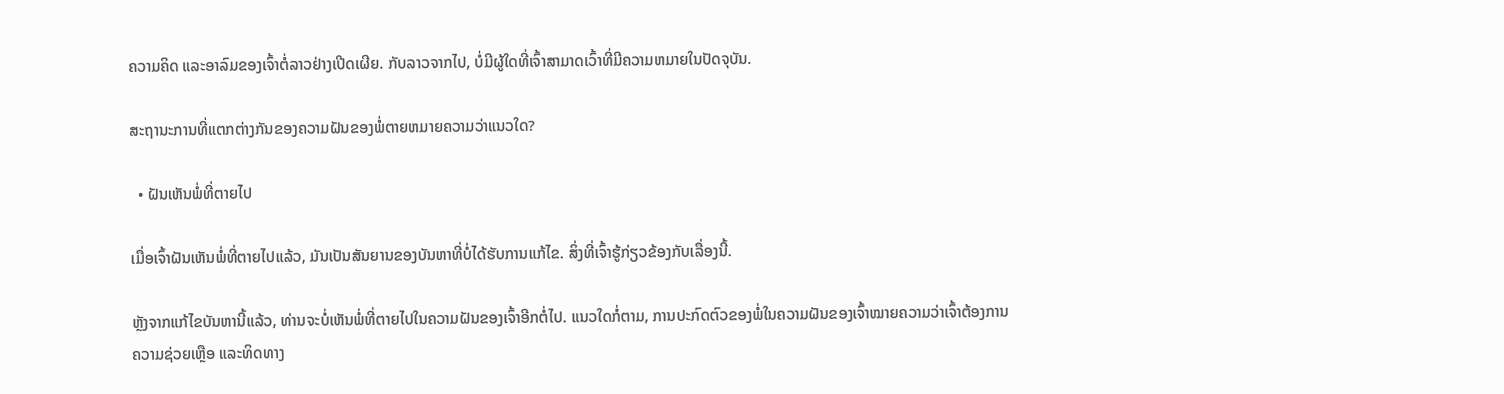ຄວາມຄິດ ແລະອາລົມຂອງເຈົ້າຕໍ່ລາວຢ່າງເປີດເຜີຍ. ກັບລາວຈາກໄປ, ບໍ່ມີຜູ້ໃດທີ່ເຈົ້າສາມາດເວົ້າທີ່ມີຄວາມຫມາຍໃນປັດຈຸບັນ.

ສະຖານະການທີ່ແຕກຕ່າງກັນຂອງຄວາມຝັນຂອງພໍ່ຕາຍຫມາຍຄວາມວ່າແນວໃດ?

  • ຝັນເຫັນພໍ່ທີ່ຕາຍໄປ

ເມື່ອເຈົ້າຝັນເຫັນພໍ່ທີ່ຕາຍໄປແລ້ວ, ມັນເປັນສັນຍານຂອງບັນຫາທີ່ບໍ່ໄດ້ຮັບການແກ້ໄຂ. ສິ່ງທີ່ເຈົ້າຮູ້ກ່ຽວຂ້ອງກັບເລື່ອງນີ້.

ຫຼັງຈາກແກ້ໄຂບັນຫານີ້ແລ້ວ, ທ່ານຈະບໍ່ເຫັນພໍ່ທີ່ຕາຍໄປໃນຄວາມຝັນຂອງເຈົ້າອີກຕໍ່ໄປ. ແນວໃດກໍ່ຕາມ, ການປະກົດຕົວຂອງພໍ່ໃນຄວາມຝັນຂອງເຈົ້າໝາຍຄວາມວ່າເຈົ້າຕ້ອງການຄວາມຊ່ວຍເຫຼືອ ແລະທິດທາງ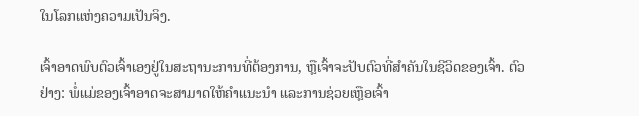ໃນໂລກແຫ່ງຄວາມເປັນຈິງ.

ເຈົ້າອາດພົບຕົວເຈົ້າເອງຢູ່ໃນສະຖານະການທີ່ຕ້ອງການ, ຫຼືເຈົ້າຈະປັບຕົວທີ່ສຳຄັນໃນຊີວິດຂອງເຈົ້າ. ຕົວຢ່າງ: ພໍ່ແມ່ຂອງເຈົ້າອາດຈະສາມາດໃຫ້ຄຳແນະນຳ ແລະການຊ່ວຍເຫຼືອເຈົ້າ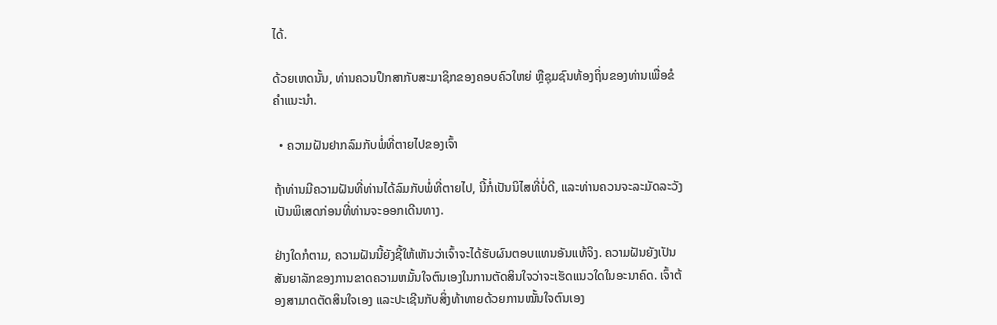ໄດ້.

ດ້ວຍເຫດນັ້ນ, ທ່ານຄວນປຶກສາກັບສະມາຊິກຂອງຄອບຄົວໃຫຍ່ ຫຼືຊຸມຊົນທ້ອງຖິ່ນຂອງທ່ານເພື່ອຂໍຄຳແນະນຳ.

  • ຄວາມຝັນຢາກລົມກັບພໍ່ທີ່ຕາຍໄປຂອງເຈົ້າ

ຖ້າທ່ານມີຄວາມຝັນທີ່ທ່ານໄດ້ລົມກັບພໍ່ທີ່ຕາຍໄປ, ນີ້ກໍ່ເປັນນິໄສທີ່ບໍ່ດີ, ແລະທ່ານຄວນຈະລະມັດລະວັງເປັນພິເສດກ່ອນທີ່ທ່ານຈະອອກເດີນທາງ.

ຢ່າງໃດກໍຕາມ, ຄວາມຝັນນີ້ຍັງຊີ້ໃຫ້ເຫັນວ່າເຈົ້າຈະໄດ້ຮັບຜົນຕອບແທນອັນແທ້ຈິງ. ຄວາມຝັນຍັງເປັນສັນຍາລັກຂອງການຂາດຄວາມຫມັ້ນໃຈຕົນເອງໃນການຕັດສິນໃຈວ່າຈະເຮັດແນວໃດໃນອະນາຄົດ. ເຈົ້າຕ້ອງສາມາດຕັດສິນໃຈເອງ ແລະປະເຊີນກັບສິ່ງທ້າທາຍດ້ວຍການໝັ້ນໃຈຕົນເອງ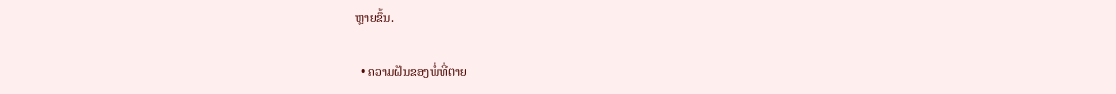ຫຼາຍຂຶ້ນ.

  • ຄວາມຝັນຂອງພໍ່ທີ່ຕາຍ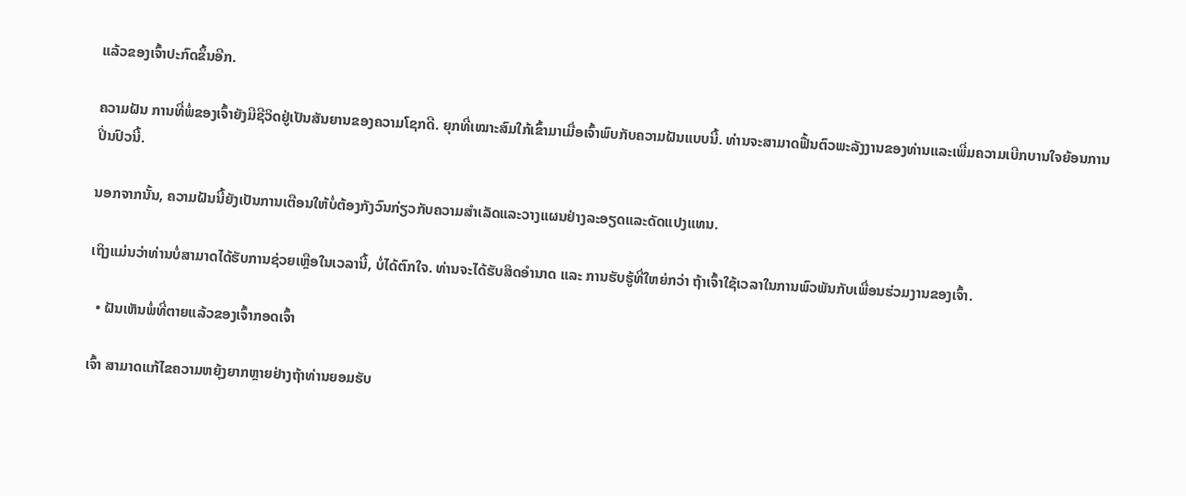ແລ້ວຂອງເຈົ້າປະກົດຂຶ້ນອີກ.

ຄວາມຝັນ ການທີ່ພໍ່ຂອງເຈົ້າຍັງມີຊີວິດຢູ່ເປັນສັນຍານຂອງຄວາມໂຊກດີ. ຍຸກທີ່ເໝາະສົມໃກ້ເຂົ້າມາເມື່ອເຈົ້າພົບກັບຄວາມຝັນແບບນີ້. ທ່ານຈະສາມາດຟື້ນຕົວພະລັງງານຂອງທ່ານແລະເພີ່ມຄວາມເບີກບານໃຈຍ້ອນການປິ່ນປົວນີ້.

ນອກຈາກນັ້ນ, ຄວາມຝັນນີ້ຍັງເປັນການເຕືອນໃຫ້ບໍ່ຕ້ອງກັງວົນກ່ຽວກັບຄວາມສໍາເລັດແລະວາງແຜນຢ່າງລະອຽດແລະດັດແປງແທນ.

ເຖິງແມ່ນວ່າທ່ານບໍ່ສາມາດໄດ້ຮັບການຊ່ວຍເຫຼືອໃນເວລານີ້, ບໍ່ໄດ້ຕົກໃຈ. ທ່ານຈະໄດ້ຮັບສິດອຳນາດ ແລະ ການຮັບຮູ້ທີ່ໃຫຍ່ກວ່າ ຖ້າເຈົ້າໃຊ້ເວລາໃນການພົວພັນກັບເພື່ອນຮ່ວມງານຂອງເຈົ້າ.

  • ຝັນເຫັນພໍ່ທີ່ຕາຍແລ້ວຂອງເຈົ້າກອດເຈົ້າ

ເຈົ້າ ສາມາດແກ້ໄຂຄວາມຫຍຸ້ງຍາກຫຼາຍຢ່າງຖ້າທ່ານຍອມຮັບ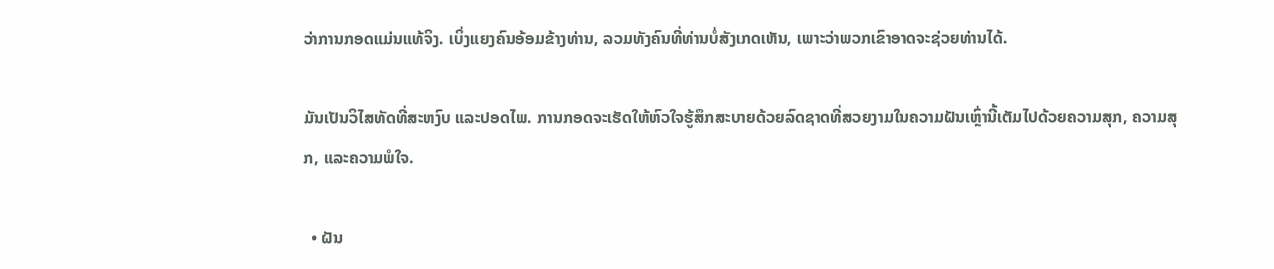ວ່າການກອດແມ່ນແທ້ຈິງ. ເບິ່ງແຍງຄົນອ້ອມຂ້າງທ່ານ, ລວມທັງຄົນທີ່ທ່ານບໍ່ສັງເກດເຫັນ, ເພາະວ່າພວກເຂົາອາດຈະຊ່ວຍທ່ານໄດ້.

ມັນເປັນວິໄສທັດທີ່ສະຫງົບ ແລະປອດໄພ. ການກອດຈະເຮັດໃຫ້ຫົວໃຈຮູ້ສຶກສະບາຍດ້ວຍລົດຊາດທີ່ສວຍງາມໃນຄວາມຝັນເຫຼົ່ານີ້ເຕັມໄປດ້ວຍຄວາມສຸກ, ຄວາມສຸກ, ແລະຄວາມພໍໃຈ.

  • ຝັນ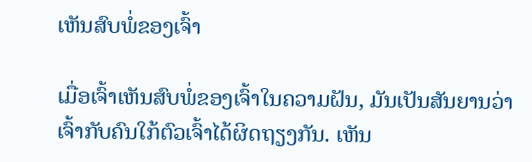ເຫັນສົບພໍ່ຂອງເຈົ້າ

ເມື່ອເຈົ້າເຫັນສົບພໍ່ຂອງເຈົ້າໃນຄວາມຝັນ, ມັນເປັນສັນຍານວ່າເຈົ້າກັບຄົນໃກ້ຕົວເຈົ້າໄດ້ຜິດຖຽງກັນ. ເຫັນ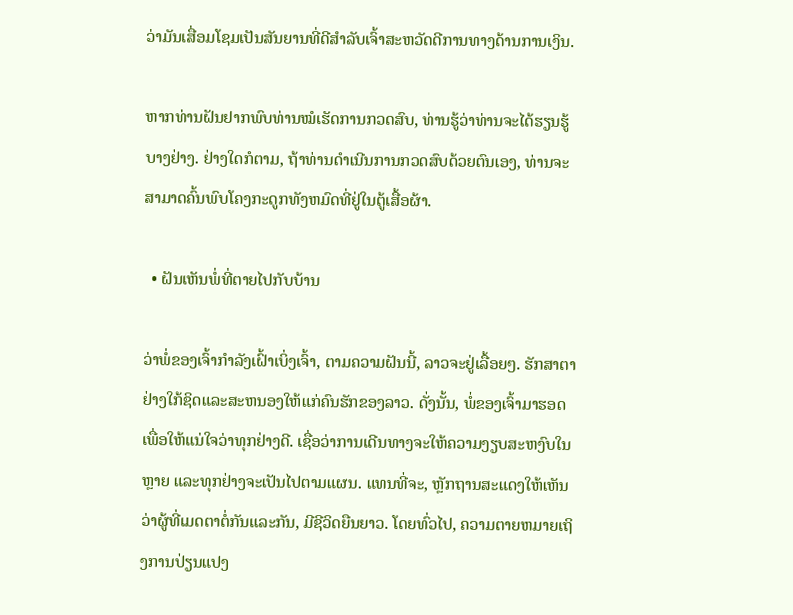ວ່າມັນເສື່ອມໂຊມເປັນສັນຍານທີ່ດີສຳລັບເຈົ້າສະຫວັດດີການທາງດ້ານການເງິນ.

ຫາກທ່ານຝັນຢາກພົບທ່ານໝໍເຮັດການກວດສົບ, ທ່ານຮູ້ວ່າທ່ານຈະໄດ້ຮຽນຮູ້ບາງຢ່າງ. ຢ່າງໃດກໍຕາມ, ຖ້າທ່ານດໍາເນີນການກວດສົບດ້ວຍຕົນເອງ, ທ່ານຈະສາມາດຄົ້ນພົບໂຄງກະດູກທັງຫມົດທີ່ຢູ່ໃນຕູ້ເສື້ອຜ້າ.

  • ຝັນເຫັນພໍ່ທີ່ຕາຍໄປກັບບ້ານ

ວ່າພໍ່ຂອງເຈົ້າກໍາລັງເຝົ້າເບິ່ງເຈົ້າ, ຕາມຄວາມຝັນນີ້, ລາວຈະຢູ່ເລື້ອຍໆ. ຮັກສາຕາຢ່າງໃກ້ຊິດແລະສະຫນອງໃຫ້ແກ່ຄົນຮັກຂອງລາວ. ດັ່ງນັ້ນ, ພໍ່ຂອງເຈົ້າມາຮອດເພື່ອໃຫ້ແນ່ໃຈວ່າທຸກຢ່າງດີ. ເຊື່ອວ່າການເດີນທາງຈະໃຫ້ຄວາມງຽບສະຫງົບໃນຫຼາຍ ແລະທຸກຢ່າງຈະເປັນໄປຕາມແຜນ. ແທນທີ່ຈະ, ຫຼັກຖານສະແດງໃຫ້ເຫັນວ່າຜູ້ທີ່ເມດຕາຕໍ່ກັນແລະກັນ, ມີຊີວິດຍືນຍາວ. ໂດຍທົ່ວໄປ, ຄວາມຕາຍຫມາຍເຖິງການປ່ຽນແປງ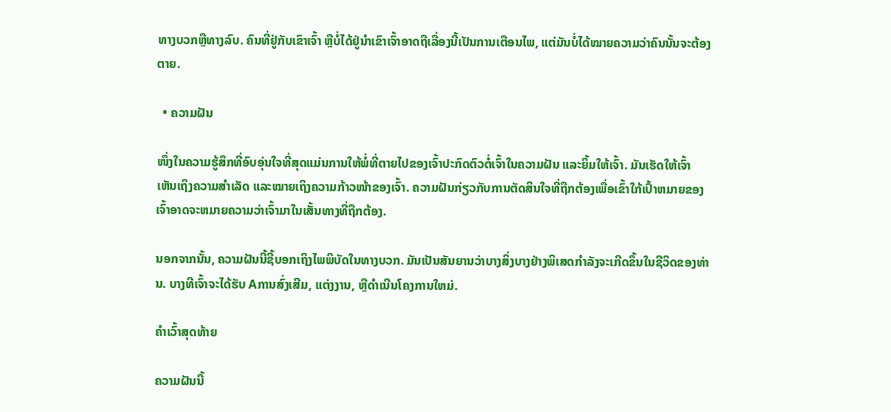ທາງບວກຫຼືທາງລົບ. ຄົນທີ່ຢູ່ກັບເຂົາເຈົ້າ ຫຼືບໍ່ໄດ້ຢູ່ນຳເຂົາເຈົ້າອາດຖືເລື່ອງນີ້ເປັນການເຕືອນໄພ, ແຕ່ມັນບໍ່ໄດ້ໝາຍຄວາມວ່າຄົນນັ້ນຈະຕ້ອງຕາຍ.

  • ຄວາມຝັນ

ໜຶ່ງໃນຄວາມຮູ້ສຶກທີ່ອົບອຸ່ນໃຈທີ່ສຸດແມ່ນການໃຫ້ພໍ່ທີ່ຕາຍໄປຂອງເຈົ້າປະກົດຕົວຕໍ່ເຈົ້າໃນຄວາມຝັນ ແລະຍິ້ມໃຫ້ເຈົ້າ. ມັນເຮັດໃຫ້ເຈົ້າເຫັນເຖິງຄວາມສຳເລັດ ແລະໝາຍເຖິງຄວາມກ້າວໜ້າຂອງເຈົ້າ. ຄວາມຝັນກ່ຽວກັບການຕັດສິນໃຈທີ່ຖືກຕ້ອງເພື່ອເຂົ້າໃກ້ເປົ້າຫມາຍຂອງເຈົ້າອາດຈະຫມາຍຄວາມວ່າເຈົ້າມາໃນເສັ້ນທາງທີ່ຖືກຕ້ອງ.

ນອກຈາກນັ້ນ, ຄວາມຝັນນີ້ຊີ້ບອກເຖິງໄພພິບັດໃນທາງບວກ. ມັນເປັນສັນຍານວ່າບາງສິ່ງບາງຢ່າງພິເສດກໍາລັງຈະເກີດຂຶ້ນໃນຊີວິດຂອງທ່ານ. ບາງທີເຈົ້າຈະໄດ້ຮັບ Aການສົ່ງເສີມ, ແຕ່ງງານ, ຫຼືດໍາເນີນໂຄງການໃຫມ່.

ຄໍາເວົ້າສຸດທ້າຍ

ຄວາມຝັນນີ້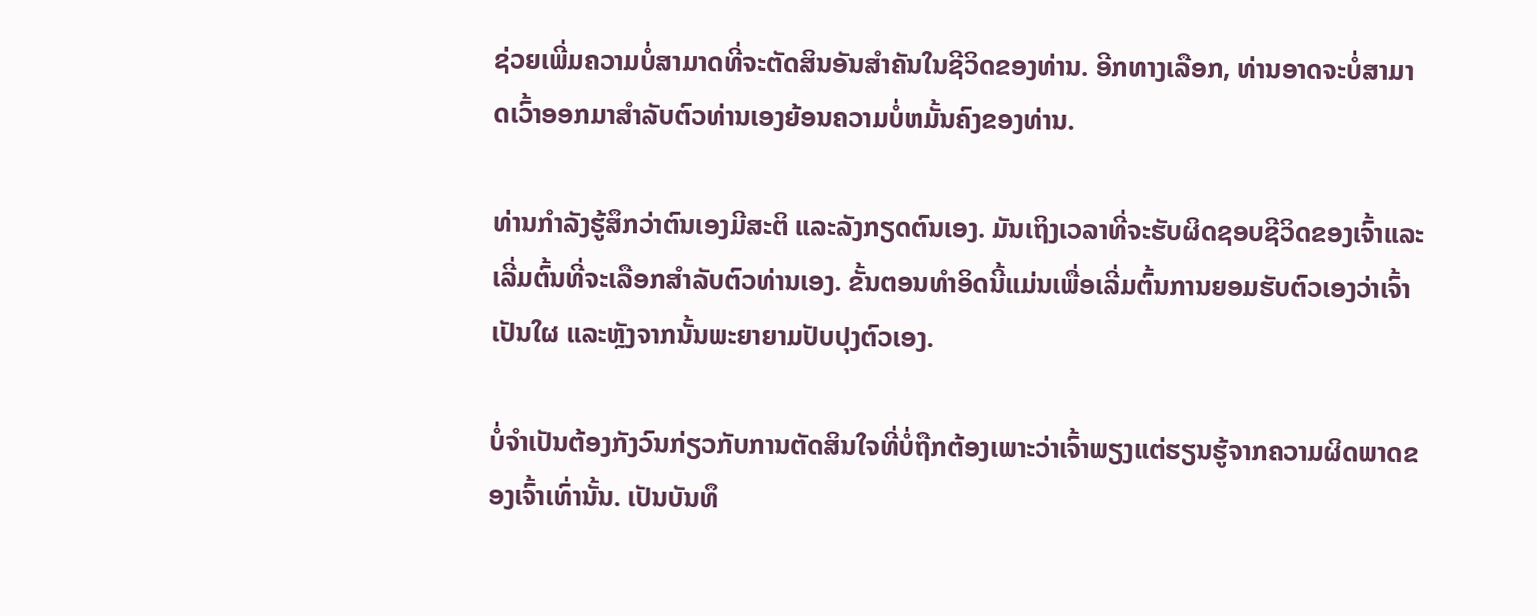ຊ່ວຍເພີ່ມຄວາມບໍ່ສາມາດທີ່ຈະຕັດສິນອັນສໍາຄັນໃນຊີວິດຂອງທ່ານ. ອີກທາງເລືອກ, ທ່ານອາດຈະບໍ່ສາມາດເວົ້າອອກມາສໍາລັບຕົວທ່ານເອງຍ້ອນຄວາມບໍ່ຫມັ້ນຄົງຂອງທ່ານ.

ທ່ານກຳລັງຮູ້ສຶກວ່າຕົນເອງມີສະຕິ ແລະລັງກຽດຕົນເອງ. ມັນເຖິງເວລາທີ່ຈະຮັບຜິດຊອບຊີວິດຂອງເຈົ້າແລະເລີ່ມຕົ້ນທີ່ຈະເລືອກສໍາລັບຕົວທ່ານເອງ. ຂັ້ນຕອນທໍາອິດນີ້ແມ່ນເພື່ອເລີ່ມຕົ້ນການຍອມຮັບຕົວເອງວ່າເຈົ້າເປັນໃຜ ແລະຫຼັງຈາກນັ້ນພະຍາຍາມປັບປຸງຕົວເອງ.

ບໍ່ຈໍາເປັນຕ້ອງກັງວົນກ່ຽວກັບການຕັດສິນໃຈທີ່ບໍ່ຖືກຕ້ອງເພາະວ່າເຈົ້າພຽງແຕ່ຮຽນຮູ້ຈາກຄວາມຜິດພາດຂອງເຈົ້າເທົ່ານັ້ນ. ເປັນບັນທຶ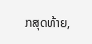ກສຸດທ້າຍ,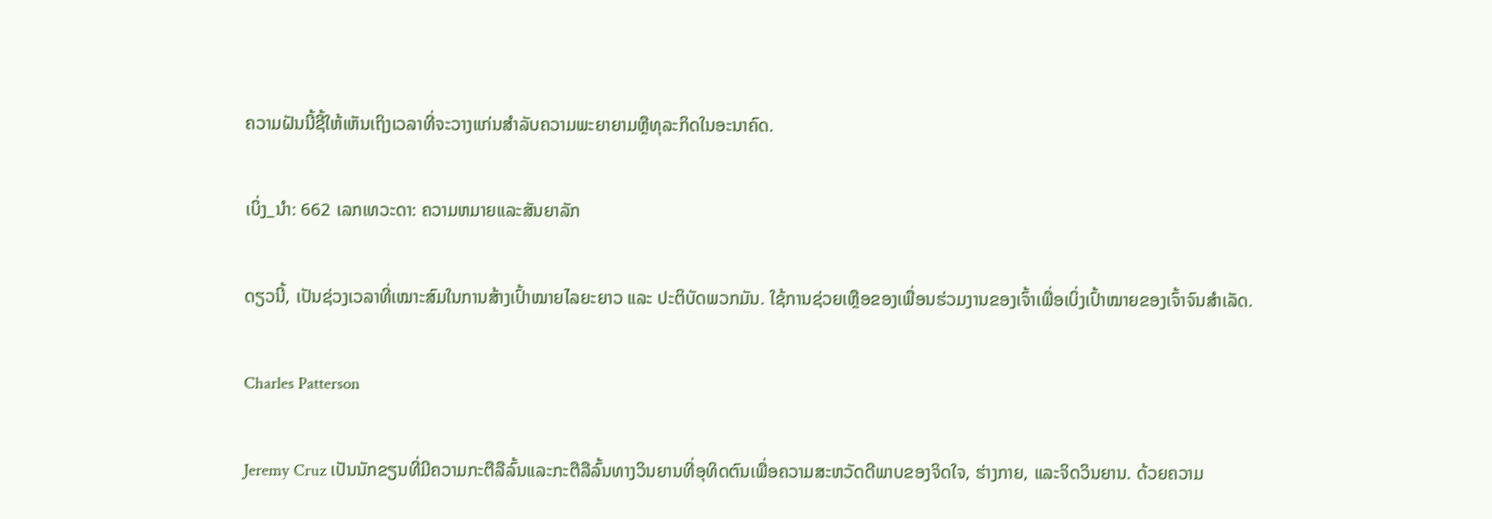ຄວາມຝັນນີ້ຊີ້ໃຫ້ເຫັນເຖິງເວລາທີ່ຈະວາງແກ່ນສໍາລັບຄວາມພະຍາຍາມຫຼືທຸລະກິດໃນອະນາຄົດ.

ເບິ່ງ_ນຳ: 662 ເລກເທວະດາ: ຄວາມຫມາຍແລະສັນຍາລັກ

ດຽວນີ້, ເປັນຊ່ວງເວລາທີ່ເໝາະສົມໃນການສ້າງເປົ້າໝາຍໄລຍະຍາວ ແລະ ປະຕິບັດພວກມັນ. ໃຊ້ການຊ່ວຍເຫຼືອຂອງເພື່ອນຮ່ວມງານຂອງເຈົ້າເພື່ອເບິ່ງເປົ້າໝາຍຂອງເຈົ້າຈົນສຳເລັດ.

Charles Patterson

Jeremy Cruz ເປັນນັກຂຽນທີ່ມີຄວາມກະຕືລືລົ້ນແລະກະຕືລືລົ້ນທາງວິນຍານທີ່ອຸທິດຕົນເພື່ອຄວາມສະຫວັດດີພາບຂອງຈິດໃຈ, ຮ່າງກາຍ, ແລະຈິດວິນຍານ. ດ້ວຍຄວາມ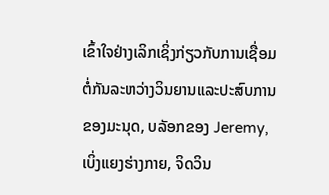ເຂົ້າໃຈຢ່າງເລິກເຊິ່ງກ່ຽວກັບການເຊື່ອມຕໍ່ກັນລະຫວ່າງວິນຍານແລະປະສົບການຂອງມະນຸດ, ບລັອກຂອງ Jeremy, ເບິ່ງແຍງຮ່າງກາຍ, ຈິດວິນ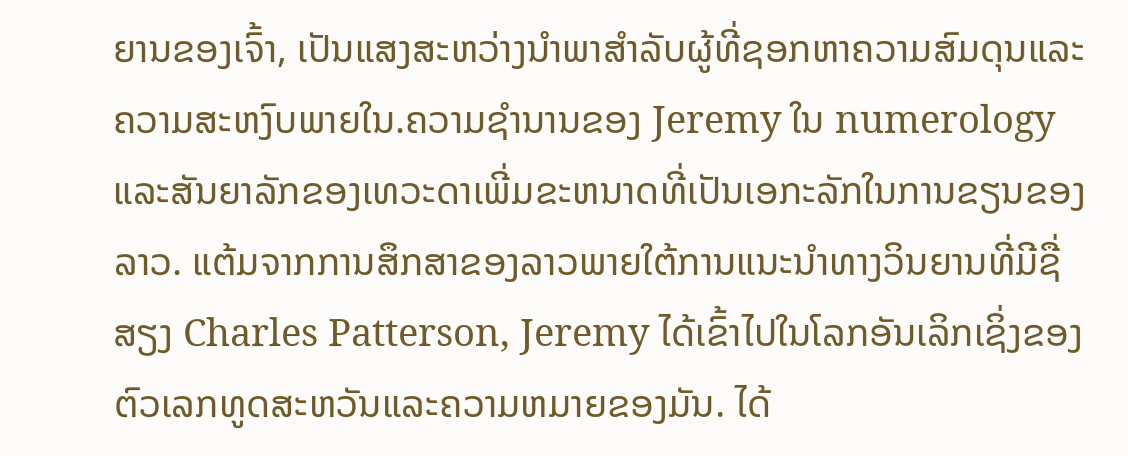ຍານຂອງເຈົ້າ, ເປັນແສງສະຫວ່າງນໍາພາສໍາລັບຜູ້ທີ່ຊອກຫາຄວາມສົມດຸນແລະຄວາມສະຫງົບພາຍໃນ.ຄວາມຊໍານານຂອງ Jeremy ໃນ numerology ແລະສັນຍາລັກຂອງເທວະດາເພີ່ມຂະຫນາດທີ່ເປັນເອກະລັກໃນການຂຽນຂອງລາວ. ແຕ້ມຈາກການສຶກສາຂອງລາວພາຍໃຕ້ການແນະນໍາທາງວິນຍານທີ່ມີຊື່ສຽງ Charles Patterson, Jeremy ໄດ້ເຂົ້າໄປໃນໂລກອັນເລິກເຊິ່ງຂອງຕົວເລກທູດສະຫວັນແລະຄວາມຫມາຍຂອງມັນ. ໄດ້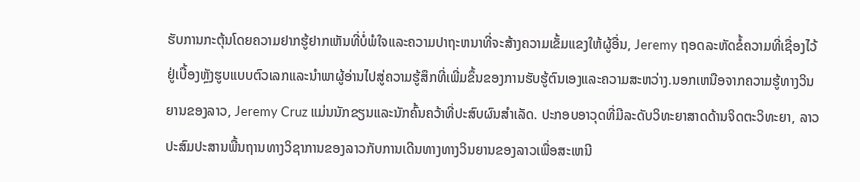ຮັບການກະຕຸ້ນໂດຍຄວາມຢາກຮູ້ຢາກເຫັນທີ່ບໍ່ພໍໃຈແລະຄວາມປາຖະຫນາທີ່ຈະສ້າງຄວາມເຂັ້ມແຂງໃຫ້ຜູ້ອື່ນ, Jeremy ຖອດລະຫັດຂໍ້ຄວາມທີ່ເຊື່ອງໄວ້ຢູ່ເບື້ອງຫຼັງຮູບແບບຕົວເລກແລະນໍາພາຜູ້ອ່ານໄປສູ່ຄວາມຮູ້ສຶກທີ່ເພີ່ມຂຶ້ນຂອງການຮັບຮູ້ຕົນເອງແລະຄວາມສະຫວ່າງ.ນອກເຫນືອຈາກຄວາມຮູ້ທາງວິນຍານຂອງລາວ, Jeremy Cruz ແມ່ນນັກຂຽນແລະນັກຄົ້ນຄວ້າທີ່ປະສົບຜົນສໍາເລັດ. ປະກອບອາວຸດທີ່ມີລະດັບວິທະຍາສາດດ້ານຈິດຕະວິທະຍາ, ລາວປະສົມປະສານພື້ນຖານທາງວິຊາການຂອງລາວກັບການເດີນທາງທາງວິນຍານຂອງລາວເພື່ອສະເຫນີ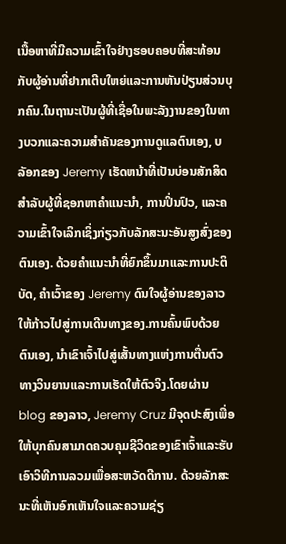ເນື້ອຫາທີ່ມີຄວາມເຂົ້າໃຈຢ່າງຮອບຄອບທີ່ສະທ້ອນກັບຜູ້ອ່ານທີ່ຢາກເຕີບໃຫຍ່ແລະການຫັນປ່ຽນສ່ວນບຸກຄົນ.ໃນຖານະເປັນຜູ້ທີ່ເຊື່ອໃນພະລັງງານຂອງໃນທາງບວກແລະຄວາມສໍາຄັນຂອງການດູແລຕົນເອງ, ບລັອກຂອງ Jeremy ເຮັດຫນ້າທີ່ເປັນບ່ອນສັກສິດສໍາລັບຜູ້ທີ່ຊອກຫາຄໍາແນະນໍາ, ການປິ່ນປົວ, ແລະຄວາມເຂົ້າໃຈເລິກເຊິ່ງກ່ຽວກັບລັກສະນະອັນສູງສົ່ງຂອງຕົນເອງ. ດ້ວຍຄໍາແນະນໍາທີ່ຍົກຂຶ້ນມາແລະການປະຕິບັດ, ຄໍາເວົ້າຂອງ Jeremy ດົນໃຈຜູ້ອ່ານຂອງລາວໃຫ້ກ້າວໄປສູ່ການເດີນທາງຂອງ.ການຄົ້ນພົບດ້ວຍຕົນເອງ, ນຳເຂົາເຈົ້າໄປສູ່ເສັ້ນທາງແຫ່ງການຕື່ນຕົວທາງວິນຍານແລະການເຮັດໃຫ້ຕົວຈິງ.ໂດຍຜ່ານ blog ຂອງລາວ, Jeremy Cruz ມີຈຸດປະສົງເພື່ອໃຫ້ບຸກຄົນສາມາດຄວບຄຸມຊີວິດຂອງເຂົາເຈົ້າແລະຮັບເອົາວິທີການລວມເພື່ອສະຫວັດດີການ. ດ້ວຍລັກສະນະທີ່ເຫັນອົກເຫັນໃຈແລະຄວາມຊ່ຽ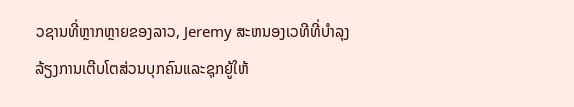ວຊານທີ່ຫຼາກຫຼາຍຂອງລາວ, Jeremy ສະຫນອງເວທີທີ່ບໍາລຸງລ້ຽງການເຕີບໂຕສ່ວນບຸກຄົນແລະຊຸກຍູ້ໃຫ້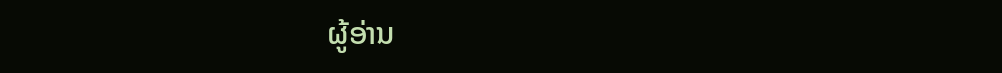ຜູ້ອ່ານ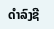ດໍາລົງຊີ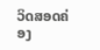ວິດສອດຄ່ອງ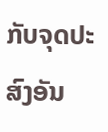ກັບຈຸດປະສົງອັນ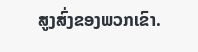ສູງສົ່ງຂອງພວກເຂົາ.